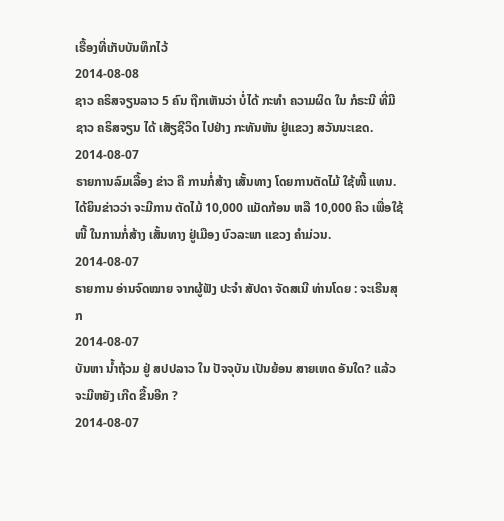ເຣື້ອງທີ່ເກັບບັນທຶກໄວ້
2014-08-08
ຊາວ ຄຣິສຈຽນລາວ 5 ຄົນ ຖືກເຫັນວ່າ ບໍ່ໄດ້ ກະທຳ ຄວາມຜິດ ໃນ ກໍຣະນີ ທີ່ມີຊາວ ຄຣິສຈຽນ ໄດ້ ເສັຽຊີວິດ ໄປຢ່າງ ກະທັນຫັນ ຢູ່ແຂວງ ສວັນນະເຂດ.
2014-08-07
ຣາຍການລົມເລື້ອງ ຂ່າວ ຄື ການກໍ່ສ້າງ ເສັ້ນທາງ ໂດຍການຕັດໄມ້ ໃຊ້ໜີ້ ແທນ. ໄດ້ຍິນຂ່າວວ່າ ຈະມີການ ຕັດໄມ້ 10,000 ແມັດກ້ອນ ຫລື 10,000 ຄິວ ເພື່ອໃຊ້ໜີ້ ໃນການກໍ່ສ້າງ ເສັ້ນທາງ ຢູ່ເມືອງ ບົວລະພາ ແຂວງ ຄຳມ່ວນ.
2014-08-07
ຣາຍການ ອ່ານຈົດໝາຍ ຈາກຜູ້ຟັງ ປະຈຳ ສັປດາ ຈັດສເນີ ທ່ານໂດຍ : ຈະເຣີນສຸກ
2014-08-07
ບັນຫາ ນ້ຳຖ້ວມ ຢູ່ ສປປລາວ ໃນ ປັຈຈຸບັນ ເປັນຍ້ອນ ສາຍເຫດ ອັນໃດ? ແລ້ວ ຈະມີຫຍັງ ເກີດ ຂື້ນອີກ ?
2014-08-07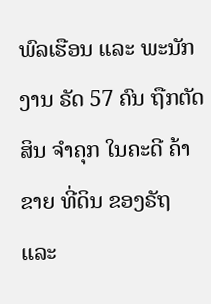ພົລເຮືອນ ແລະ ພະນັກງານ ຣັດ 57 ຄົນ ຖືກຕັດສິນ ຈໍາຄຸກ ໃນຄະດີ ຄ້າຂາຍ ທີ່ດິນ ຂອງຣັຖ ແລະ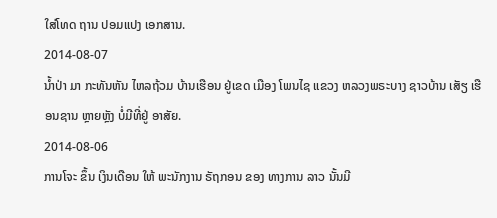ໃສ່ໂທດ ຖານ ປອມແປງ ເອກສານ.
2014-08-07
ນໍ້າປ່າ ມາ ກະທັນຫັນ ໄຫລຖ້ວມ ບ້ານເຮືອນ ຢູ່ເຂດ ເມືອງ ໂພນໄຊ ແຂວງ ຫລວງພຣະບາງ ຊາວບ້ານ ເສັຽ ເຮືອນຊານ ຫຼາຍຫຼັງ ບໍ່ມີທີ່ຢູ່ ອາສັຍ.
2014-08-06
ການໂຈະ ຂຶ້ນ ເງິນເດືອນ ໃຫ້ ພະນັກງານ ຣັຖກອນ ຂອງ ທາງການ ລາວ ນັ້ນມີ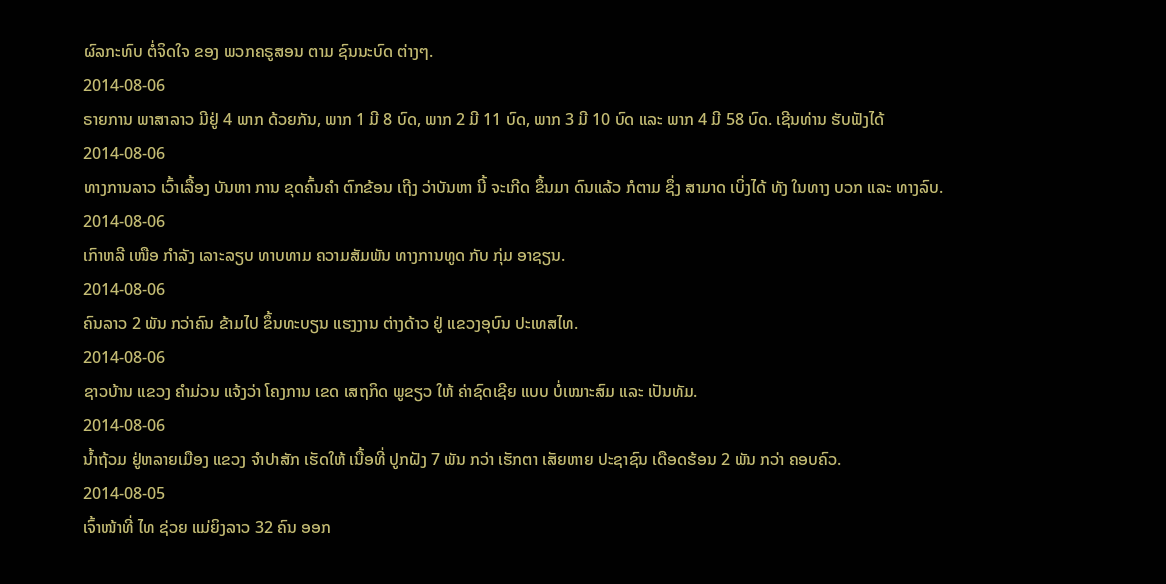ຜົລກະທົບ ຕໍ່ຈິດໃຈ ຂອງ ພວກຄຣູສອນ ຕາມ ຊົນນະບົດ ຕ່າງໆ.
2014-08-06
ຣາຍການ ພາສາລາວ ມີຢູ່ 4 ພາກ ດ້ວຍກັນ, ພາກ 1 ມີ 8 ບົດ, ພາກ 2 ມີ 11 ບົດ, ພາກ 3 ມີ 10 ບົດ ແລະ ພາກ 4 ມີ 58 ບົດ. ເຊີນທ່ານ ຮັບຟັງໄດ້
2014-08-06
ທາງການລາວ ເວົ້າເລື້ອງ ບັນຫາ ການ ຂຸດຄົ້ນຄຳ ຕົກຂ້ອນ ເຖີງ ວ່າບັນຫາ ນີ້ ຈະເກີດ ຂຶ້ນມາ ດົນແລ້ວ ກໍຕາມ ຊຶ່ງ ສາມາດ ເບິ່ງໄດ້ ທັງ ໃນທາງ ບວກ ແລະ ທາງລົບ.
2014-08-06
ເກົາຫລີ ເໜືອ ກໍາລັງ ເລາະລຽບ ທາບທາມ ຄວາມສັມພັນ ທາງການທູດ ກັບ ກຸ່ມ ອາຊຽນ.
2014-08-06
ຄົນລາວ 2 ພັນ ກວ່າຄົນ ຂ້າມໄປ ຂຶ້ນທະບຽນ ແຮງງານ ຕ່າງດ້າວ ຢູ່ ແຂວງອຸບົນ ປະເທສໄທ.
2014-08-06
ຊາວບ້ານ ແຂວງ ຄໍາມ່ວນ ແຈ້ງວ່າ ໂຄງການ ເຂດ ເສຖກິດ ພູຂຽວ ໃຫ້ ຄ່າຊົດເຊີຍ ແບບ ບໍ່ເໝາະສົມ ແລະ ເປັນທັມ.
2014-08-06
ນໍ້າຖ້ວມ ຢູ່ຫລາຍເມືອງ ແຂວງ ຈໍາປາສັກ ເຮັດໃຫ້ ເນື້ອທີ່ ປູກຝັງ 7 ພັນ ກວ່າ ເຮັກຕາ ເສັຍຫາຍ ປະຊາຊົນ ເດືອດຮ້ອນ 2 ພັນ ກວ່າ ຄອບຄົວ.
2014-08-05
ເຈົ້າໜ້າທີ່ ໄທ ຊ່ວຍ ແມ່ຍິງລາວ 32 ຄົນ ອອກ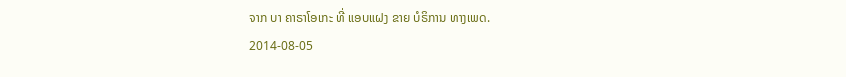ຈາກ ບາ ຄາຣາໂອເກະ ທີ່ ແອບແຝງ ຂາຍ ບໍຣິການ ທາງເພດ.
2014-08-05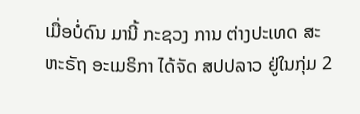ເມື່ອບໍ່ດົນ ມານີ້ ກະຊວງ ການ ຕ່າງປະເທດ ສະຫະຣັຖ ອະເມຣິກາ ໄດ້ຈັດ ສປປລາວ ຢູ່ໃນກຸ່ມ 2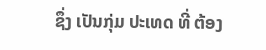ຊຶ່ງ ເປັນກຸ່ມ ປະເທດ ທີ່ ຕ້ອງ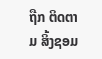ຖືກ ຕິດຕາມ ສິ້ງຊອມ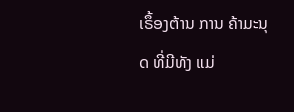ເຣຶ້ອງຕ້ານ ການ ຄ້າມະນຸດ ທີ່ມີທັງ ແມ່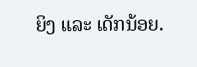ຍິງ ແລະ ເດັກນ້ອຍ.